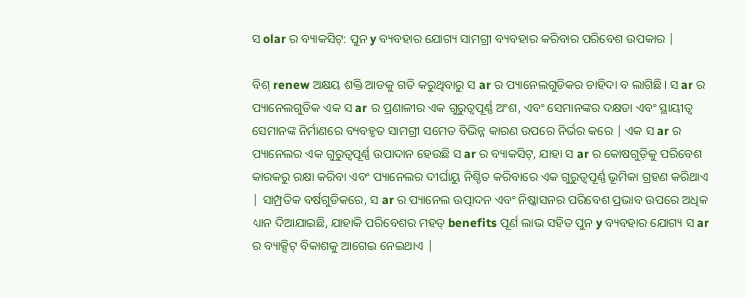ସ olar ର ବ୍ୟାକସିଟ୍: ପୁନ y ବ୍ୟବହାର ଯୋଗ୍ୟ ସାମଗ୍ରୀ ବ୍ୟବହାର କରିବାର ପରିବେଶ ଉପକାର |

ବିଶ୍ renew ଅକ୍ଷୟ ଶକ୍ତି ଆଡକୁ ଗତି କରୁଥିବାରୁ ସ ar ର ପ୍ୟାନେଲଗୁଡିକର ଚାହିଦା ବ ଲାଗିଛି। ସ ar ର ପ୍ୟାନେଲଗୁଡିକ ଏକ ସ ar ର ପ୍ରଣାଳୀର ଏକ ଗୁରୁତ୍ୱପୂର୍ଣ୍ଣ ଅଂଶ, ଏବଂ ସେମାନଙ୍କର ଦକ୍ଷତା ଏବଂ ସ୍ଥାୟୀତ୍ୱ ସେମାନଙ୍କ ନିର୍ମାଣରେ ବ୍ୟବହୃତ ସାମଗ୍ରୀ ସମେତ ବିଭିନ୍ନ କାରଣ ଉପରେ ନିର୍ଭର କରେ | ଏକ ସ ar ର ପ୍ୟାନେଲର ଏକ ଗୁରୁତ୍ୱପୂର୍ଣ୍ଣ ଉପାଦାନ ହେଉଛି ସ ar ର ବ୍ୟାକସିଟ୍, ଯାହା ସ ar ର କୋଷଗୁଡ଼ିକୁ ପରିବେଶ କାରକରୁ ରକ୍ଷା କରିବା ଏବଂ ପ୍ୟାନେଲର ଦୀର୍ଘାୟୁ ନିଶ୍ଚିତ କରିବାରେ ଏକ ଗୁରୁତ୍ୱପୂର୍ଣ୍ଣ ଭୂମିକା ଗ୍ରହଣ କରିଥାଏ | ସାମ୍ପ୍ରତିକ ବର୍ଷଗୁଡିକରେ, ସ ar ର ପ୍ୟାନେଲ ଉତ୍ପାଦନ ଏବଂ ନିଷ୍କାସନର ପରିବେଶ ପ୍ରଭାବ ଉପରେ ଅଧିକ ଧ୍ୟାନ ଦିଆଯାଇଛି, ଯାହାକି ପରିବେଶର ମହତ୍ benefits ପୂର୍ଣ ଲାଭ ସହିତ ପୁନ y ବ୍ୟବହାର ଯୋଗ୍ୟ ସ ar ର ବ୍ୟାକ୍ସିଟ୍ ବିକାଶକୁ ଆଗେଇ ନେଇଥାଏ |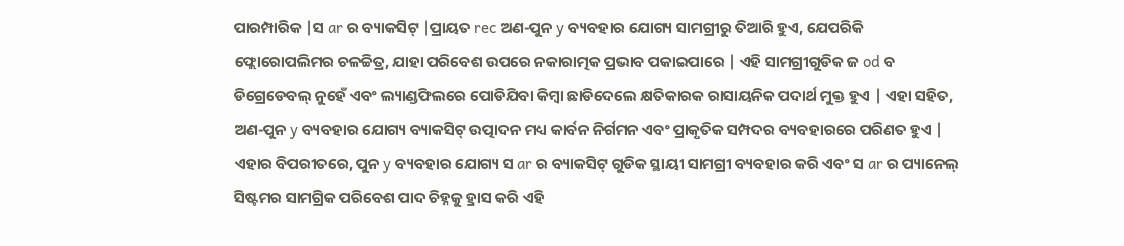ପାରମ୍ପାରିକ |ସ ar ର ବ୍ୟାକସିଟ୍ |ପ୍ରାୟତ rec ଅଣ-ପୁନ y ବ୍ୟବହାର ଯୋଗ୍ୟ ସାମଗ୍ରୀରୁ ତିଆରି ହୁଏ, ଯେପରିକି ଫ୍ଲୋରୋପଲିମର ଚଳଚ୍ଚିତ୍ର, ଯାହା ପରିବେଶ ଉପରେ ନକାରାତ୍ମକ ପ୍ରଭାବ ପକାଇପାରେ | ଏହି ସାମଗ୍ରୀଗୁଡିକ ଜ od ବ ଡିଗ୍ରେଡେବଲ୍ ନୁହେଁ ଏବଂ ଲ୍ୟାଣ୍ଡଫିଲରେ ପୋଡିଯିବା କିମ୍ବା ଛାଡିଦେଲେ କ୍ଷତିକାରକ ରାସାୟନିକ ପଦାର୍ଥ ମୁକ୍ତ ହୁଏ | ଏହା ସହିତ, ଅଣ-ପୁନ y ବ୍ୟବହାର ଯୋଗ୍ୟ ବ୍ୟାକସିଟ୍ ଉତ୍ପାଦନ ମଧ୍ୟ କାର୍ବନ ନିର୍ଗମନ ଏବଂ ପ୍ରାକୃତିକ ସମ୍ପଦର ବ୍ୟବହାରରେ ପରିଣତ ହୁଏ | ଏହାର ବିପରୀତରେ, ପୁନ y ବ୍ୟବହାର ଯୋଗ୍ୟ ସ ar ର ବ୍ୟାକସିଟ୍ ଗୁଡିକ ସ୍ଥାୟୀ ସାମଗ୍ରୀ ବ୍ୟବହାର କରି ଏବଂ ସ ar ର ପ୍ୟାନେଲ୍ ସିଷ୍ଟମର ସାମଗ୍ରିକ ପରିବେଶ ପାଦ ଚିହ୍ନକୁ ହ୍ରାସ କରି ଏହି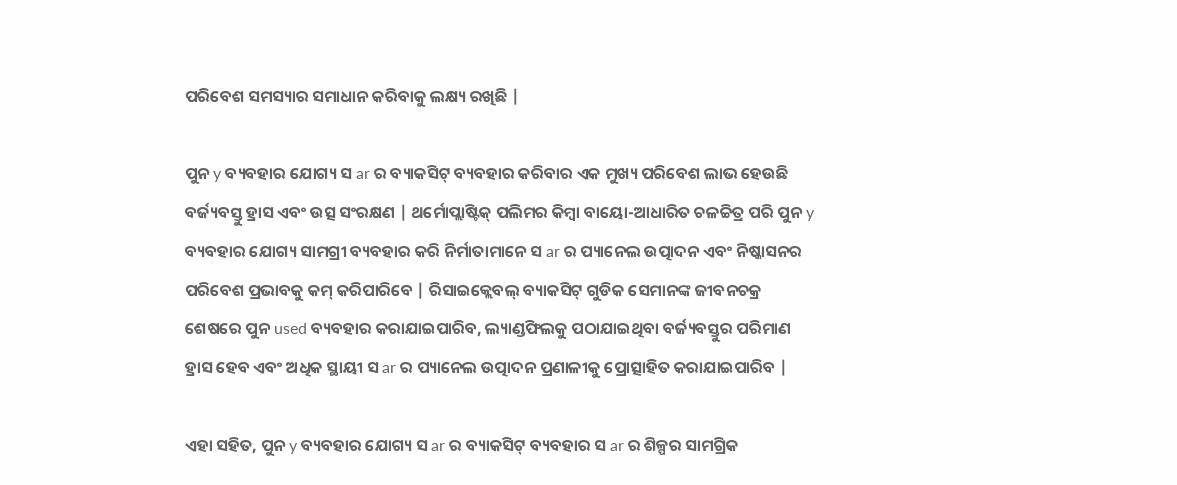ପରିବେଶ ସମସ୍ୟାର ସମାଧାନ କରିବାକୁ ଲକ୍ଷ୍ୟ ରଖିଛି |

ପୁନ y ବ୍ୟବହାର ଯୋଗ୍ୟ ସ ar ର ବ୍ୟାକସିଟ୍ ବ୍ୟବହାର କରିବାର ଏକ ମୁଖ୍ୟ ପରିବେଶ ଲାଭ ହେଉଛି ବର୍ଜ୍ୟବସ୍ତୁ ହ୍ରାସ ଏବଂ ଉତ୍ସ ସଂରକ୍ଷଣ | ଥର୍ମୋପ୍ଲାଷ୍ଟିକ୍ ପଲିମର କିମ୍ବା ବାୟୋ-ଆଧାରିତ ଚଳଚ୍ଚିତ୍ର ପରି ପୁନ y ବ୍ୟବହାର ଯୋଗ୍ୟ ସାମଗ୍ରୀ ବ୍ୟବହାର କରି ନିର୍ମାତାମାନେ ସ ar ର ପ୍ୟାନେଲ ଉତ୍ପାଦନ ଏବଂ ନିଷ୍କାସନର ପରିବେଶ ପ୍ରଭାବକୁ କମ୍ କରିପାରିବେ | ରିସାଇକ୍ଲେବଲ୍ ବ୍ୟାକସିଟ୍ ଗୁଡିକ ସେମାନଙ୍କ ଜୀବନଚକ୍ର ଶେଷରେ ପୁନ used ବ୍ୟବହାର କରାଯାଇପାରିବ, ଲ୍ୟାଣ୍ଡଫିଲକୁ ପଠାଯାଇଥିବା ବର୍ଜ୍ୟବସ୍ତୁର ପରିମାଣ ହ୍ରାସ ହେବ ଏବଂ ଅଧିକ ସ୍ଥାୟୀ ସ ar ର ପ୍ୟାନେଲ ଉତ୍ପାଦନ ପ୍ରଣାଳୀକୁ ପ୍ରୋତ୍ସାହିତ କରାଯାଇପାରିବ |

ଏହା ସହିତ, ପୁନ y ବ୍ୟବହାର ଯୋଗ୍ୟ ସ ar ର ବ୍ୟାକସିଟ୍ ବ୍ୟବହାର ସ ar ର ଶିଳ୍ପର ସାମଗ୍ରିକ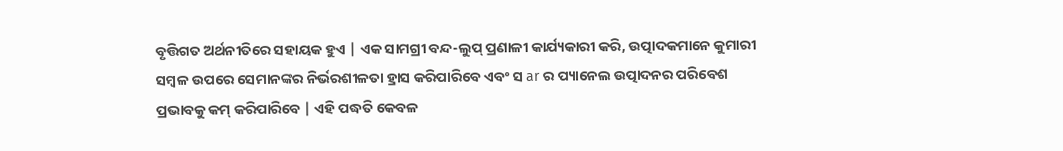ବୃତ୍ତିଗତ ଅର୍ଥନୀତିରେ ସହାୟକ ହୁଏ | ଏକ ସାମଗ୍ରୀ ବନ୍ଦ-ଲୁପ୍ ପ୍ରଣାଳୀ କାର୍ଯ୍ୟକାରୀ କରି, ଉତ୍ପାଦକମାନେ କୁମାରୀ ସମ୍ବଳ ଉପରେ ସେମାନଙ୍କର ନିର୍ଭରଶୀଳତା ହ୍ରାସ କରିପାରିବେ ଏବଂ ସ ar ର ପ୍ୟାନେଲ ଉତ୍ପାଦନର ପରିବେଶ ପ୍ରଭାବକୁ କମ୍ କରିପାରିବେ | ଏହି ପଦ୍ଧତି କେବଳ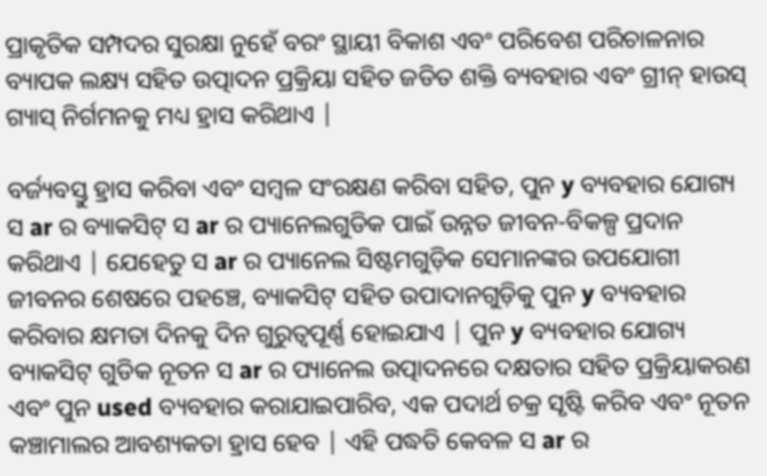ପ୍ରାକୃତିକ ସମ୍ପଦର ସୁରକ୍ଷା ନୁହେଁ ବରଂ ସ୍ଥାୟୀ ବିକାଶ ଏବଂ ପରିବେଶ ପରିଚାଳନାର ବ୍ୟାପକ ଲକ୍ଷ୍ୟ ସହିତ ଉତ୍ପାଦନ ପ୍ରକ୍ରିୟା ସହିତ ଜଡିତ ଶକ୍ତି ବ୍ୟବହାର ଏବଂ ଗ୍ରୀନ୍ ହାଉସ୍ ଗ୍ୟାସ୍ ନିର୍ଗମନକୁ ମଧ୍ୟ ହ୍ରାସ କରିଥାଏ |

ବର୍ଜ୍ୟବସ୍ତୁ ହ୍ରାସ କରିବା ଏବଂ ସମ୍ବଳ ସଂରକ୍ଷଣ କରିବା ସହିତ, ପୁନ y ବ୍ୟବହାର ଯୋଗ୍ୟ ସ ar ର ବ୍ୟାକସିଟ୍ ସ ar ର ପ୍ୟାନେଲଗୁଡିକ ପାଇଁ ଉନ୍ନତ ଜୀବନ-ବିକଳ୍ପ ପ୍ରଦାନ କରିଥାଏ | ଯେହେତୁ ସ ar ର ପ୍ୟାନେଲ ସିଷ୍ଟମଗୁଡ଼ିକ ସେମାନଙ୍କର ଉପଯୋଗୀ ଜୀବନର ଶେଷରେ ପହଞ୍ଚେ, ବ୍ୟାକସିଟ୍ ସହିତ ଉପାଦାନଗୁଡ଼ିକୁ ପୁନ y ବ୍ୟବହାର କରିବାର କ୍ଷମତା ଦିନକୁ ଦିନ ଗୁରୁତ୍ୱପୂର୍ଣ୍ଣ ହୋଇଯାଏ | ପୁନ y ବ୍ୟବହାର ଯୋଗ୍ୟ ବ୍ୟାକସିଟ୍ ଗୁଡିକ ନୂତନ ସ ar ର ପ୍ୟାନେଲ ଉତ୍ପାଦନରେ ଦକ୍ଷତାର ସହିତ ପ୍ରକ୍ରିୟାକରଣ ଏବଂ ପୁନ used ବ୍ୟବହାର କରାଯାଇପାରିବ, ଏକ ପଦାର୍ଥ ଚକ୍ର ସୃଷ୍ଟି କରିବ ଏବଂ ନୂତନ କଞ୍ଚାମାଲର ଆବଶ୍ୟକତା ହ୍ରାସ ହେବ | ଏହି ପଦ୍ଧତି କେବଳ ସ ar ର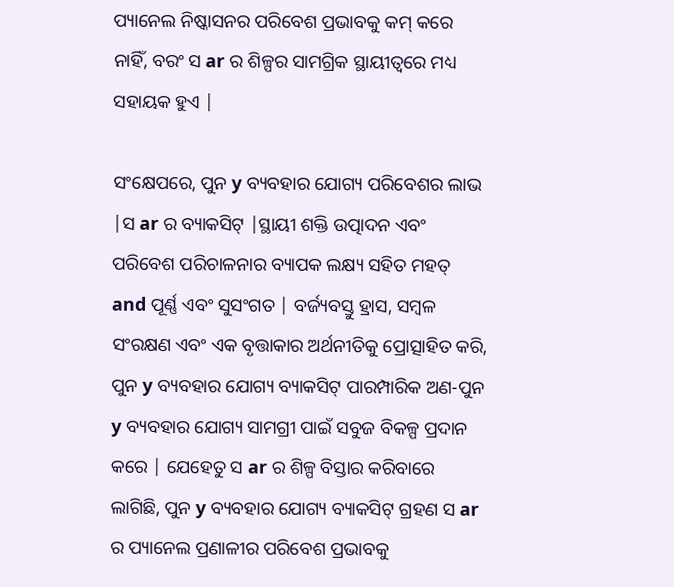ପ୍ୟାନେଲ ନିଷ୍କାସନର ପରିବେଶ ପ୍ରଭାବକୁ କମ୍ କରେ ନାହିଁ, ବରଂ ସ ar ର ଶିଳ୍ପର ସାମଗ୍ରିକ ସ୍ଥାୟୀତ୍ୱରେ ମଧ୍ୟ ସହାୟକ ହୁଏ |

ସଂକ୍ଷେପରେ, ପୁନ y ବ୍ୟବହାର ଯୋଗ୍ୟ ପରିବେଶର ଲାଭ |ସ ar ର ବ୍ୟାକସିଟ୍ |ସ୍ଥାୟୀ ଶକ୍ତି ଉତ୍ପାଦନ ଏବଂ ପରିବେଶ ପରିଚାଳନାର ବ୍ୟାପକ ଲକ୍ଷ୍ୟ ସହିତ ମହତ୍ and ପୂର୍ଣ୍ଣ ଏବଂ ସୁସଂଗତ | ବର୍ଜ୍ୟବସ୍ତୁ ହ୍ରାସ, ସମ୍ବଳ ସଂରକ୍ଷଣ ଏବଂ ଏକ ବୃତ୍ତାକାର ଅର୍ଥନୀତିକୁ ପ୍ରୋତ୍ସାହିତ କରି, ପୁନ y ବ୍ୟବହାର ଯୋଗ୍ୟ ବ୍ୟାକସିଟ୍ ପାରମ୍ପାରିକ ଅଣ-ପୁନ y ବ୍ୟବହାର ଯୋଗ୍ୟ ସାମଗ୍ରୀ ପାଇଁ ସବୁଜ ବିକଳ୍ପ ପ୍ରଦାନ କରେ | ଯେହେତୁ ସ ar ର ଶିଳ୍ପ ବିସ୍ତାର କରିବାରେ ଲାଗିଛି, ପୁନ y ବ୍ୟବହାର ଯୋଗ୍ୟ ବ୍ୟାକସିଟ୍ ଗ୍ରହଣ ସ ar ର ପ୍ୟାନେଲ ପ୍ରଣାଳୀର ପରିବେଶ ପ୍ରଭାବକୁ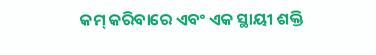କମ୍ କରିବାରେ ଏବଂ ଏକ ସ୍ଥାୟୀ ଶକ୍ତି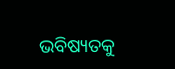ଭବିଷ୍ୟତକୁ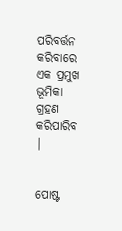ପରିବର୍ତ୍ତନ କରିବାରେ ଏକ ପ୍ରମୁଖ ଭୂମିକା ଗ୍ରହଣ କରିପାରିବ |


ପୋଷ୍ଟ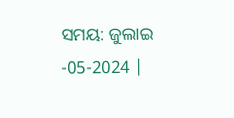ସମୟ: ଜୁଲାଇ -05-2024 |